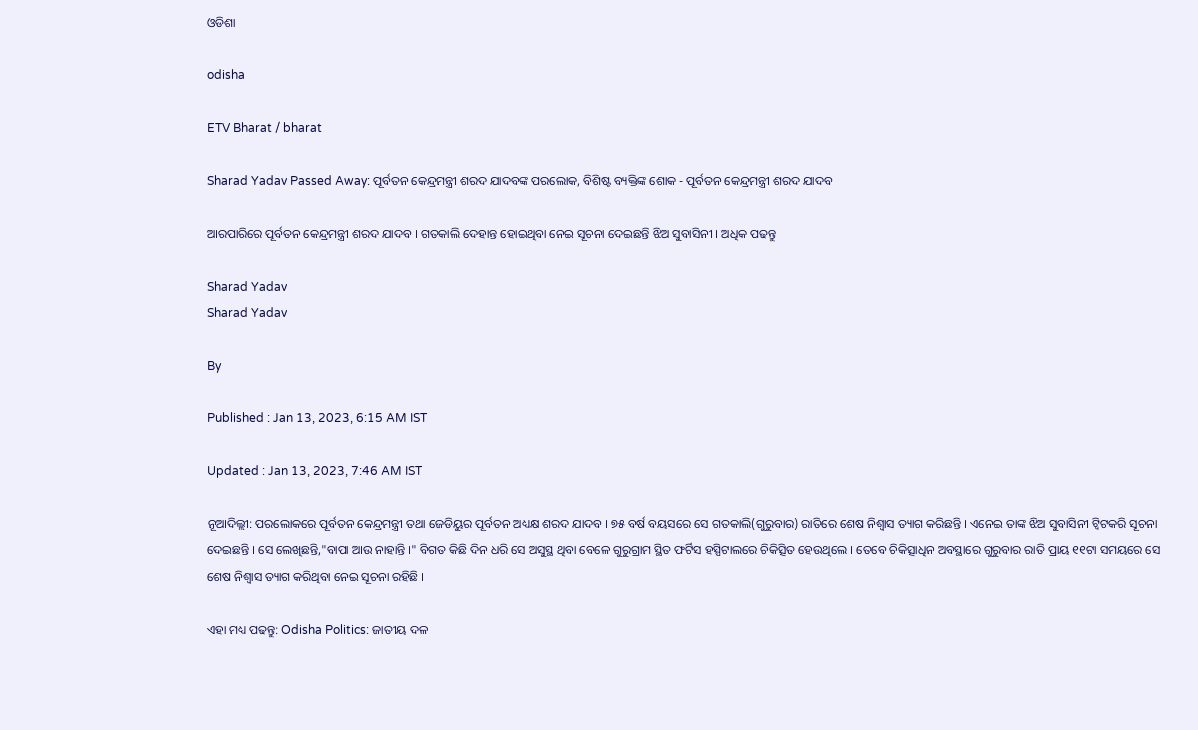ଓଡିଶା

odisha

ETV Bharat / bharat

Sharad Yadav Passed Away: ପୂର୍ବତନ କେନ୍ଦ୍ରମନ୍ତ୍ରୀ ଶରଦ ଯାଦବଙ୍କ ପରଲୋକ, ବିଶିଷ୍ଟ ବ୍ୟକ୍ତିଙ୍କ ଶୋକ - ପୂର୍ବତନ କେନ୍ଦ୍ରମନ୍ତ୍ରୀ ଶରଦ ଯାଦବ

ଆରପାରିରେ ପୂର୍ବତନ କେନ୍ଦ୍ରମନ୍ତ୍ରୀ ଶରଦ ଯାଦବ । ଗତକାଲି ଦେହାନ୍ତ ହୋଇଥିବା ନେଇ ସୂଚନା ଦେଇଛନ୍ତି ଝିଅ ସୁବାସିନୀ । ଅଧିକ ପଢନ୍ତୁ

Sharad Yadav
Sharad Yadav

By

Published : Jan 13, 2023, 6:15 AM IST

Updated : Jan 13, 2023, 7:46 AM IST

ନୂଆଦିଲ୍ଲୀ: ପରଲୋକରେ ପୂର୍ବତନ କେନ୍ଦ୍ରମନ୍ତ୍ରୀ ତଥା ଜେଡିୟୁର ପୂର୍ବତନ ଅଧ୍ୟକ୍ଷ ଶରଦ ଯାଦବ । ୭୫ ବର୍ଷ ବୟସରେ ସେ ଗତକାଲି(ଗୁରୁବାର) ରାତିରେ ଶେଷ ନିଶ୍ବାସ ତ୍ୟାଗ କରିଛନ୍ତି । ଏନେଇ ତାଙ୍କ ଝିଅ ସୁବାସିନୀ ଟ୍ବିଟକରି ସୂଚନା ଦେଇଛନ୍ତି । ସେ ଲେଖିଛନ୍ତି,"ବାପା ଆଉ ନାହାନ୍ତି ।" ବିଗତ କିଛି ଦିନ ଧରି ସେ ଅସୁସ୍ଥ ଥିବା ବେଳେ ଗୁରୁଗ୍ରାମ ସ୍ଥିତ ଫର୍ଟିସ ହସ୍ପିଟାଲରେ ଚିକିତ୍ସିତ ହେଉଥିଲେ । ତେବେ ଚିକିତ୍ସାଧିନ ଅବସ୍ଥାରେ ଗୁରୁବାର ରାତି ପ୍ରାୟ ୧୧ଟା ସମୟରେ ସେ ଶେଷ ନିଶ୍ବାସ ତ୍ୟାଗ କରିଥିବା ନେଇ ସୂଚନା ରହିଛି ।

ଏହା ମଧ୍ୟ ପଢନ୍ତୁ: Odisha Politics: ଜାତୀୟ ଦଳ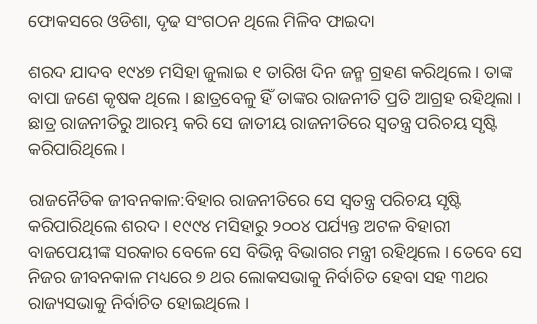ଫୋକସରେ ଓଡିଶା, ଦୃଢ ସଂଗଠନ ଥିଲେ ମିଳିବ ଫାଇଦା

ଶରଦ ଯାଦବ ୧୯୪୭ ମସିହା ଜୁଲାଇ ୧ ତାରିଖ ଦିନ ଜନ୍ମ ଗ୍ରହଣ କରିଥିଲେ । ତାଙ୍କ ବାପା ଜଣେ କୃଷକ ଥିଲେ । ଛାତ୍ରବେଳୁ ହିଁ ତାଙ୍କର ରାଜନୀତି ପ୍ରତି ଆଗ୍ରହ ରହିଥିଲା । ଛାତ୍ର ରାଜନୀତିରୁ ଆରମ୍ଭ କରି ସେ ଜାତୀୟ ରାଜନୀତିରେ ସ୍ବତନ୍ତ୍ର ପରିଚୟ ସୃଷ୍ଟି କରିପାରିଥିଲେ ।

ରାଜନୈତିକ ଜୀବନକାଳ:ବିହାର ରାଜନୀତିରେ ସେ ସ୍ବତନ୍ତ୍ର ପରିଚୟ ସୃଷ୍ଟି କରିପାରିଥିଲେ ଶରଦ । ୧୯୯୪ ମସିହାରୁ ୨୦୦୪ ପର୍ଯ୍ୟନ୍ତ ଅଟଳ ବିହାରୀ ବାଜପେୟୀଙ୍କ ସରକାର ବେଳେ ସେ ବିଭିନ୍ନ ବିଭାଗର ମନ୍ତ୍ରୀ ରହିଥିଲେ । ତେବେ ସେ ନିଜର ଜୀବନକାଳ ମଧ୍ୟରେ ୭ ଥର ଲୋକସଭାକୁ ନିର୍ବାଚିତ ହେବା ସହ ୩ଥର ରାଜ୍ୟସଭାକୁ ନିର୍ବାଚିତ ହୋଇଥିଲେ ।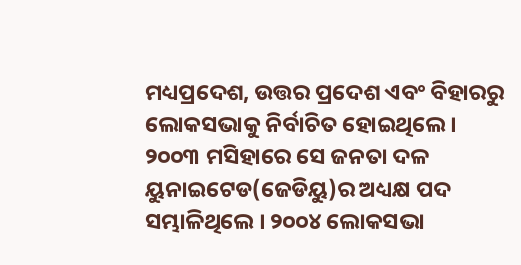ମଧ୍ୟପ୍ରଦେଶ, ଉତ୍ତର ପ୍ରଦେଶ ଏବଂ ବିହାରରୁ ଲୋକସଭାକୁ ନିର୍ବାଚିତ ହୋଇଥିଲେ । ୨୦୦୩ ମସିହାରେ ସେ ଜନତା ଦଳ ୟୁନାଇଟେଡ(ଜେଡିୟୁ)ର ଅଧ୍ୟକ୍ଷ ପଦ ସମ୍ଭାଳିଥିଲେ । ୨୦୦୪ ଲୋକସଭା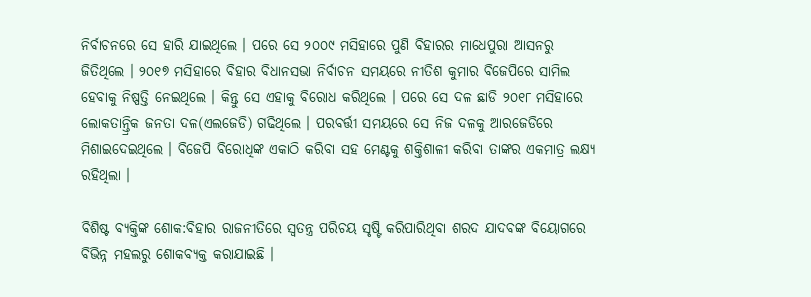ନିର୍ବାଚନରେ ସେ ହାରି ଯାଇଥିଲେ । ପରେ ସେ ୨୦୦୯ ମସିହାରେ ପୁଣି ବିହାରର ମାଧେପୁରା ଆସନରୁ ଜିତିଥିଲେ । ୨୦୧୭ ମସିହାରେ ବିହାର ବିଧାନସଭା ନିର୍ବାଚନ ସମୟରେ ନୀତିଶ କୁମାର ବିଜେପିରେ ସାମିଲ ହେବାକୁ ନିଷ୍ପତ୍ତି ନେଇଥିଲେ । କିନ୍ତୁ ସେ ଏହାକୁ ବିରୋଧ କରିଥିଲେ । ପରେ ସେ ଦଳ ଛାଡି ୨୦୧୮ ମସିହାରେ ଲୋକତାନ୍ତ୍ରିକ ଜନତା ଦଳ(ଏଲଜେଡି) ଗଢିଥିଲେ । ପରବର୍ତ୍ତୀ ସମୟରେ ସେ ନିଜ ଦଳକୁ ଆରଜେଡିରେ ମିଶାଇଦେଇଥିଲେ । ବିଜେପି ବିରୋଧିଙ୍କ ଏକାଠି କରିବା ସହ ମେଣ୍ଟକୁ ଶକ୍ତିଶାଳୀ କରିବା ତାଙ୍କର ଏକମାତ୍ର ଲକ୍ଷ୍ୟ ରହିଥିଲା ।

ବିଶିଷ୍ଟ ବ୍ୟକ୍ତିଙ୍କ ଶୋକ:ବିହାର ରାଜନୀତିରେ ସ୍ବତନ୍ତ୍ର ପରିଚୟ ସୃଷ୍ଟି କରିପାରିଥିବା ଶରଦ ଯାଦବଙ୍କ ବିୟୋଗରେ ବିଭିନ୍ନ ମହଲରୁ ଶୋକବ୍ୟକ୍ତ କରାଯାଇଛି ।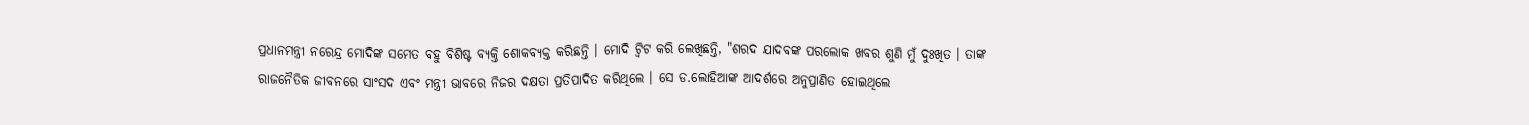ପ୍ରଧାନମନ୍ତ୍ରୀ ନରେନ୍ଦ୍ର ମୋଦିଙ୍କ ସମେତ ବହୁ ବିଶିଷ୍ଟ ବ୍ୟକ୍ତି ଶୋକବ୍ୟକ୍ତ କରିଛନ୍ତି । ମୋଦି ଟ୍ବିଟ କରି ଲେଖିଛନ୍ତି, "ଶରଦ ଯାଦବଙ୍କ ପରଲୋକ ଖବର ଶୁଣି ମୁଁ ଦୁଃଖିତ । ତାଙ୍କ ରାଜନୈତିକ ଜୀବନରେ ସାଂସଦ ଏବଂ ମନ୍ତ୍ରୀ ଭାବରେ ନିଜର ଦକ୍ଷତା ପ୍ରତିପାଦିତ କରିଥିଲେ । ସେ ଡ.ଲୋହିଆଙ୍କ ଆଦର୍ଶରେ ଅନୁପ୍ରାଣିତ ହୋଇଥିଲେ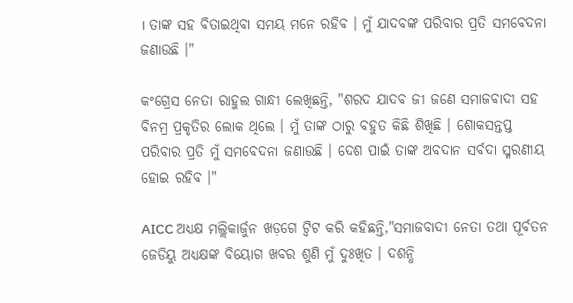। ତାଙ୍କ ସହ ବିତାଇଥିବା ସମୟ ମନେ ରହିବ । ମୁଁ ଯାଦବଙ୍କ ପରିବାର ପ୍ରତି ସମବେଦନା ଜଣାଉଛି ।"

କଂଗ୍ରେସ ନେତା ରାହୁଲ ଗାନ୍ଧୀ ଲେଖିଛନ୍ତି, "ଶରଦ ଯାଦବ ଜୀ ଜଣେ ସମାଜବାଦୀ ସହ ବିନମ୍ର ପ୍ରକୃତିର ଲୋକ ଥିଲେ । ମୁଁ ତାଙ୍କ ଠାରୁ ବହୁତ କିଛି ଶିଖିଛି । ଶୋକସନ୍ତପ୍ତ ପରିବାର ପ୍ରତି ମୁଁ ସମବେଦନା ଜଣାଉଛି । ଦେଶ ପାଇଁ ତାଙ୍କ ଅବଦାନ ସର୍ବଦା ସ୍ମରଣୀୟ ହୋଇ ରହିବ ।"

AICC ଅଧ୍ୟକ୍ଷ ମଲ୍ଲିକାର୍ଜୁନ ଖଡ଼ଗେ ଟ୍ବିଟ କରି କହିଛନ୍ତି,"ସମାଜବାଦୀ ନେତା ତଥା ପୂର୍ବତନ ଜେଡିୟୁ ଅଧ୍ୟକ୍ଷଙ୍କ ବିୟୋଗ ଖବର ଶୁଣି ମୁଁ ଦୁଃଖିତ । ଦଶନ୍ଧି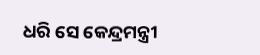ଧରି ସେ କେନ୍ଦ୍ରମନ୍ତ୍ରୀ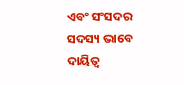ଏବଂ ସଂସଦର ସଦସ୍ୟ ଭାବେ ଦାୟିତ୍ବ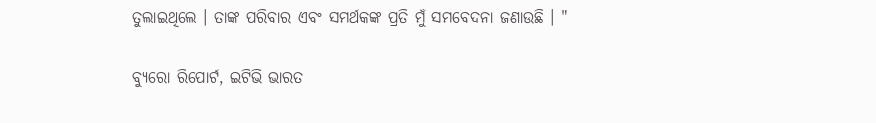ତୁଲାଇଥିଲେ । ତାଙ୍କ ପରିବାର ଏବଂ ସମର୍ଥକଙ୍କ ପ୍ରତି ମୁଁ ସମବେଦନା ଜଣାଉଛି । "

ବ୍ୟୁରୋ ରିପୋର୍ଟ, ଇଟିଭି ଭାରତ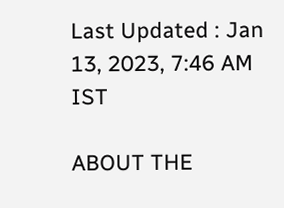Last Updated : Jan 13, 2023, 7:46 AM IST

ABOUT THE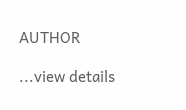AUTHOR

...view details